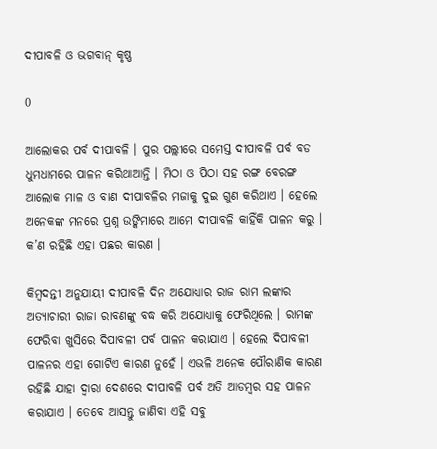ଦୀପାବଳି ଓ ଭଗବାନ୍‌ କୃଷ୍ଣ

0

ଆଲୋକର ପର୍ବ ଦୀପାବଳି । ପୁର ପଲ୍ଲୀରେ ସମେସ୍ତ ଦୀପାବଳି ପର୍ବ ବଡ ଧୁମଧାମରେ ପାଳନ କରିଥାଆନ୍ତି । ମିଠା ଓ ପିଠା ସହ ରଙ୍ଗ ବେରଙ୍ଗ ଆଲୋକ ମାଳ ଓ ବାଣ ଦୀପାବଳିର ମଜାକୁ ଦୁଇ ଗୁଣ କରିଥାଏ । ହେଲେ ଅନେକଙ୍କ ମନରେ ପ୍ରଶ୍ନ ଉଙ୍କିମାରେ ଆମେ ଦୀପାବଳି କାହିଁକି ପାଳନ କରୁ । କ’ଣ ରହିଛି ଏହା ପଛର କାରଣ ।

କିମ୍ବଦନ୍ତୀ ଅନୁଯାୟୀ ଦୀପାବଳି ଦିନ ଅଯୋଧ୍ୟାର ରାଜ ରାମ ଲଙ୍କାର ଅତ୍ୟାଚାରୀ ରାଜା ରାବଣଙ୍କୁ ବଦ୍ଧ କରି ଅଯୋଧ୍ୟାକୁ ଫେରିଥିଲେ । ରାମଙ୍କ ଫେରିବା ଖୁସିରେ ଦିପାବଳୀ ପର୍ବ ପାଳନ କରାଯାଏ । ହେଲେ ଦିପାବଳୀ ପାଳନର ଏହା ଗୋଟିଏ କାରଣ ନୁହେଁ । ଏଭଳି ଅନେକ ପୌରାଣିକ କାରଣ ରହିଛି ଯାହା ଦ୍ବାରା ଦେଶରେ ଦୀପାବଳି ପର୍ବ ଅତି ଆଡମ୍ବର ସହ ପାଳନ କରାଯାଏ । ତେବେ ଆସନ୍ତୁ ଜାଣିବା ଏହି ସବୁ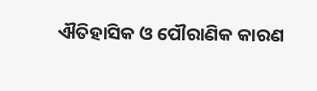ଐତିହାସିକ ଓ ପୌରାଣିକ କାରଣ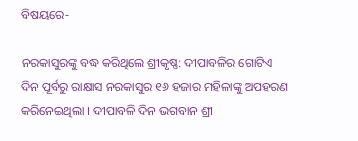ବିଷୟରେ-

ନରକାସୁରଙ୍କୁ ବଦ୍ଧ କରିଥିଲେ ଶ୍ରୀକୃଷ୍ଣ: ଦୀପାବଳିର ଗୋଟିଏ ଦିନ ପୂର୍ବରୁ ରାକ୍ଷାସ ନରକାସୁର ୧୬ ହଜାର ମହିଳାଙ୍କୁ ଅପହରଣ କରିନେଇଥିଲା । ଦୀପାବଳି ଦିନ ଭଗବାନ ଶ୍ରୀ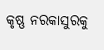କୃଷ୍ଣ ନରକାସୁରକୁ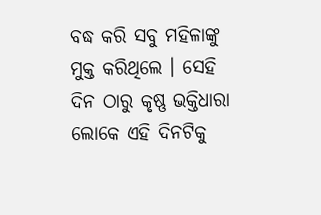ବଦ୍ଧ କରି ସବୁ ମହିଳାଙ୍କୁ ମୁକ୍ତ କରିଥିଲେ । ସେହି ଦିନ ଠାରୁ କୃଷ୍ଣ ଭକ୍ତିଧାରା ଲୋକେ ଏହି ଦିନଟିକୁ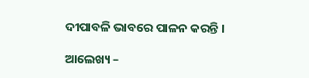ଦୀପାବଳି ଭାବରେ ପାଳନ କରନ୍ତି ।

ଆଲେଖ୍ୟ –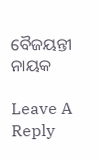ବୈଜୟନ୍ତୀ ନାୟକ

Leave A Reply